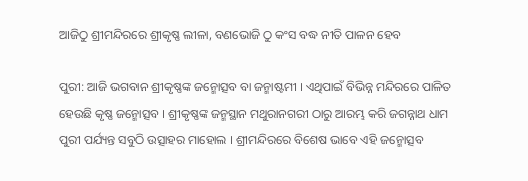ଆଜିଠୁ ଶ୍ରୀମନ୍ଦିରରେ ଶ୍ରୀକୃଷ୍ଣ ଲୀଳା, ବଣଭୋଜି ଠୁ କଂସ ବଦ୍ଧ ନୀତି ପାଳନ ହେବ

ପୁରୀ: ଆଜି ଭଗବାନ ଶ୍ରୀକୃଷ୍ଣଙ୍କ ଜନ୍ମୋତ୍ସବ ବା ଜନ୍ମାଷ୍ଟମୀ । ଏଥିପାଇଁ ବିଭିନ୍ନ ମନ୍ଦିରରେ ପାଳିତ ହେଉଛି କୃଷ୍ଣ ଜନ୍ମୋତ୍ସବ । ଶ୍ରୀକୃଷ୍ଣଙ୍କ ଜନ୍ମସ୍ଥାନ ମଥୁରାନଗରୀ ଠାରୁ ଆରମ୍ଭ କରି ଜଗନ୍ନାଥ ଧାମ ପୁରୀ ପର୍ଯ୍ୟନ୍ତ ସବୁଠି ଉତ୍ସାହର ମାହୋଲ । ଶ୍ରୀମନ୍ଦିରରେ ବିଶେଷ ଭାବେ ଏହି ଜନ୍ମୋତ୍ସବ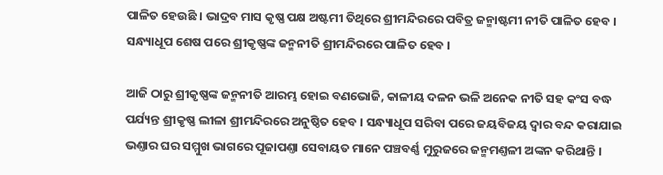ପାଳିତ ହେଉଛି । ଭାଦ୍ରବ ମାସ କୃଷ୍ଣ ପକ୍ଷ ଅଷ୍ଟମୀ ତିଥିରେ ଶ୍ରୀମନ୍ଦିରରେ ପବିତ୍ର ଜନ୍ମାଷ୍ଟମୀ ନୀତି ପାଳିତ ହେବ । ସନ୍ଧ୍ୟାଧୂପ ଶେଷ ପରେ ଶ୍ରୀକୃଷ୍ଣଙ୍କ ଜନ୍ମନୀତି ଶ୍ରୀମନ୍ଦିରରେ ପାଳିତ ହେବ ।

ଆଜି ଠାରୁ ଶ୍ରୀକୃଷ୍ଣଙ୍କ ଜନ୍ମନୀତି ଆରମ୍ଭ ହୋଇ ବଣଭୋଜି, କାଳୀୟ ଦଳନ ଭଳି ଅନେକ ନୀତି ସହ କଂସ ବଦ୍ଧ ପର୍ଯ୍ୟନ୍ତ ଶ୍ରୀକୃଷ୍ଣ ଲୀଳା ଶ୍ରୀମନ୍ଦିରରେ ଅନୁଷ୍ଠିତ ହେବ । ସନ୍ଧ୍ୟାଧୂପ ସରିବା ପରେ ଜୟବିଜୟ ଦ୍ବାର ବନ୍ଦ କରାଯାଇ ଭଣ୍ତାର ଘର ସମ୍ମୁଖ ଭାଗରେ ପୂଜାପଣ୍ତା ସେବାୟତ ମାନେ ପଞ୍ଚବର୍ଣ୍ଣ ମୁରୁଜରେ ଜନ୍ମମଣ୍ତଳୀ ଅଙ୍କନ କରିଥାନ୍ତି ।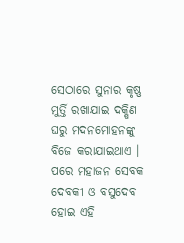ସେଠାରେ ସୁନାର କୃଷ୍ଣ ମୁର୍ତ୍ତି ରଖାଯାଇ ଦକ୍ଷିଣ ଘରୁ ମଦନମୋହନଙ୍କୁ ବିଜେ କରାଯାଇଥାଏ । ପରେ ମହାଜନ ସେବକ ଦେବକୀ ଓ ବସୁଦେବ ହୋଇ ଏହି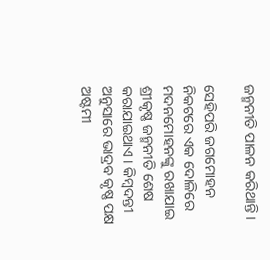ଜନ୍ମନୀତି ପାଳନ କରିଥାନ୍ତି ।

ସେହିପରି ଜଗମୋହନ ନିକଟରେ ଏକ ଦୋଳିରେ ମଦନମୋହନଙ୍କୁ ରଖାଯାଇ ଶ୍ରୀକୃଷ୍ଣ ଜନ୍ମନୀତି ଶେଷ କରାଯାଇଥାଏ । କିମ୍ବଦନ୍ତୀ ଅନୁସାରେ ଭାଦ୍ରବ କୃଷ୍ଣ ପକ୍ଷ ଅଷ୍ଟମୀ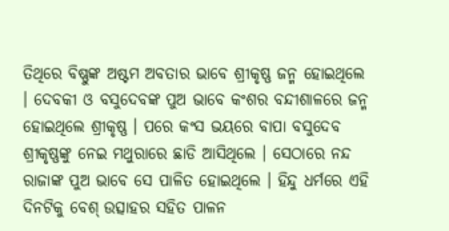ତିଥିରେ ବିଷ୍ଣୁଙ୍କ ଅଷ୍ଟମ ଅବତାର ଭାବେ ଶ୍ରୀକୃଷ୍ଣ ଜନ୍ମ ହୋଇଥିଲେ । ଦେବକୀ ଓ ବସୁଦେବଙ୍କ ପୁଅ ଭାବେ କଂଶର ବନ୍ଦୀଶାଳରେ ଜନ୍ମ ହୋଇଥିଲେ ଶ୍ରୀକୃଷ୍ଣ । ପରେ କଂସ ଭୟରେ ବାପା ବସୁଦେବ ଶ୍ରୀକୃଷ୍ଣଙ୍କୁ ନେଇ ମଥୁରାରେ ଛାଡି ଆସିଥିଲେ । ସେଠାରେ ନନ୍ଦ ରାଜାଙ୍କ ପୁଅ ଭାବେ ସେ ପାଳିତ ହୋଇଥିଲେ । ହିନ୍ଦୁ ଧର୍ମରେ ଏହି ଦିନଟିକୁ ବେଶ୍ ଉତ୍ସାହର ସହିତ ପାଳନ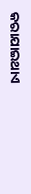କରାଯାଇଥାଏ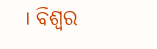। ବିଶ୍ବର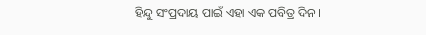ହିନ୍ଦୁ ସଂପ୍ରଦାୟ ପାଇଁ ଏହା ଏକ ପବିତ୍ର ଦିନ ।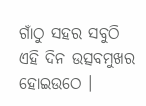ଗାଁଠୁ ସହର ସବୁଠି ଏହି ଦିନ ଉତ୍ସବମୁଖର ହୋଇଉଠେ ।